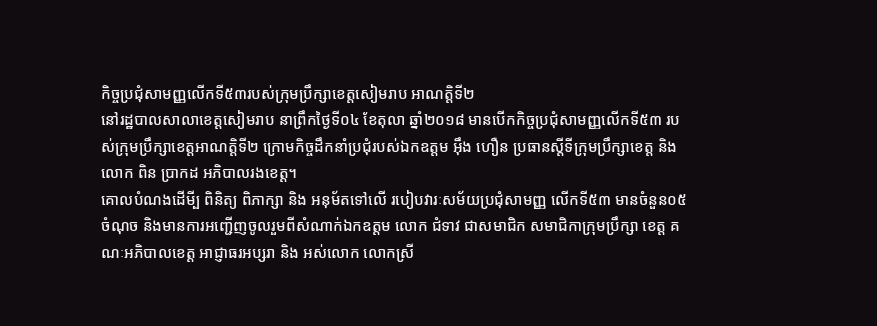កិច្ចប្រជុំសាមញ្ញលើកទី៥៣របស់ក្រុមប្រឹក្សាខេត្តសៀមរាប អាណត្តិទី២
នៅរដ្ឋបាលសាលាខេត្តសៀមរាប នាព្រឹកថ្ងៃទី០៤ ខែតុលា ឆ្នាំ២០១៨ មានបើកកិច្ចប្រជុំសាមញ្ញលើកទី៥៣ របស់ក្រុមប្រឹក្សាខេត្តអាណត្តិទី២ ក្រោមកិច្ចដឹកនាំប្រជុំរបស់ឯកឧត្តម អ៊ឹង ហឿន ប្រធានស្តីទីក្រុមប្រឹក្សាខេត្ត និង លោក ពិន ប្រាកដ អភិបាលរងខេត្ត។
គោលបំណងដើមី្ប ពិនិត្យ ពិភាក្សា និង អនុម័តទៅលើ របៀបវារៈសម័យប្រជុំសាមញ្ញ លើកទី៥៣ មានចំនួន០៥ចំណុច និងមានការអញ្ជើញចូលរួមពីសំណាក់ឯកឧត្តម លោក ជំទាវ ជាសមាជិក សមាជិកាក្រុមប្រឹក្សា ខេត្ត គណៈអភិបាលខេត្ត អាជ្ញាធរអប្សរា និង អស់លោក លោកស្រី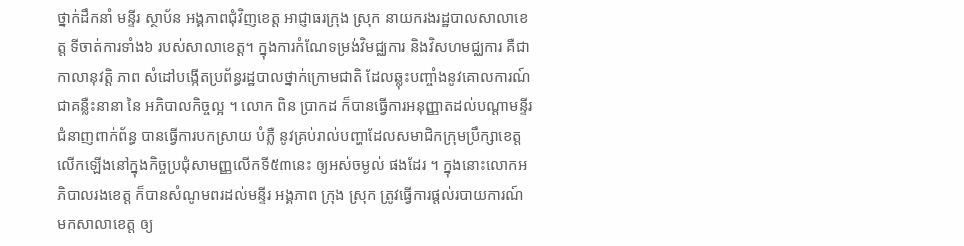ថ្នាក់ដឹកនាំ មន្ទីរ ស្ថាប័ន អង្គភាពជុំវិញខេត្ត អាជ្ញាធរក្រុង ស្រុក នាយករងរដ្ឋបាលសាលាខេត្ត ទីចាត់ការទាំង៦ របស់សាលាខេត្ត។ ក្នុងការកំណែទម្រង់វិមជ្ឈការ និងវិសហមជ្ឈការ គឺជាកាលានុវត្តិ ភាព សំដៅបង្កើតប្រព័ន្ធរដ្ឋបាលថ្នាក់ក្រោមជាតិ ដែលឆ្លុះបញ្ចាំងនូវគោលការណ៍ជាគន្លឺះនានា នៃ អភិបាលកិច្ចល្អ ។ លោក ពិន ប្រាកដ ក៏បានធ្វើការអនុញ្ញាតដល់បណ្តាមន្ទីរជំនាញពាក់ព័ន្ធ បានធ្វើការបកស្រាយ បំភ្លឺ នូវគ្រប់រាល់បញ្ហាដែលសមាជិកក្រុមប្រឹក្សាខេត្ត លើកឡើងនៅក្នុងកិច្ចប្រជុំសាមញ្ញលើកទី៥៣នេះ ឲ្យអស់ចម្ងល់ ផងដែរ ។ ក្នុងនោះលោកអភិបាលរងខេត្ត ក៏បានសំណូមពរដល់មន្ទីរ អង្គភាព ក្រុង ស្រុក ត្រូវធ្វើការផ្តល់របាយការណ៍ មកសាលាខេត្ត ឲ្យ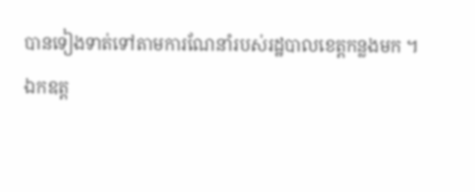បានទៀងទាត់ទៅតាមការណែនាំរបស់រដ្ឋបាលខេត្តកន្លងមក ។
ឯកឧត្ត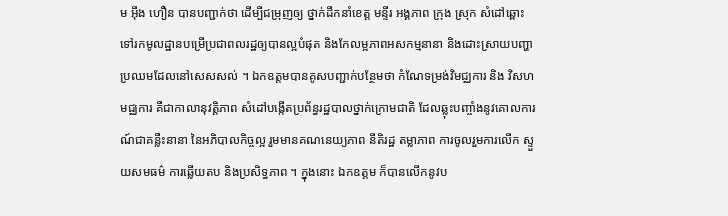ម អ៊ឹង ហឿន បានបញ្ជាក់ថា ដើម្បីជម្រុញឲ្យ ថ្នាក់ដឹកនាំខេត្ត មន្ទីរ អង្គភាព ក្រុង ស្រុក សំដៅឆ្ពោះទៅរកមូលដ្ឋានបម្រើប្រជាពលរដ្ឋឲ្យបានល្អបំផុត និងកែលម្អភាពអសកម្មនានា និងដោះស្រាយបញ្ហាប្រឈមដែលនៅសេសសល់ ។ ឯកឧត្តមបានគូសបញ្ជាក់បន្ថែមថា កំណែទម្រង់វិមជ្ឈការ និង វិសហ មជ្ឈការ គឺជាកាលានុវត្តិភាព សំដៅបង្កើតប្រព័ន្ធរដ្ឋបាលថ្នាក់ក្រោមជាតិ ដែលឆ្លុះបញ្ចាំងនូវគោលការណ៍ជាគន្លឺះនានា នៃអភិបាលកិច្ចល្អ រួមមានគណនេយ្យភាព នីតិរដ្ឋ តម្លាភាព ការចូលរួមការលើក ស្ទួយសមធម៌ ការឆ្លើយតប និងប្រសិទ្ធភាព ។ ក្នុងនោះ ឯកឧត្តម ក៏បានលើកនូវប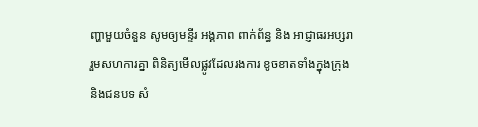ញ្ហាមួយចំនួន សូមឲ្យមន្ទីរ អង្គភាព ពាក់ព័ន្ធ និង អាជ្ញាធរអប្សរារួមសហការគ្នា ពិនិត្យមើលផ្លូវដែលរងការ ខូចខាតទាំងក្នុងក្រុង និងជនបទ សំ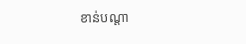ខាន់បណ្តា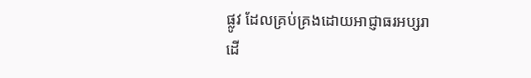ផ្លូវ ដែលគ្រប់គ្រងដោយអាជ្ញាធរអប្សរា ដើ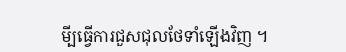មី្បធ្វើការជួសជុលថែទាំឡើងវិញ ។